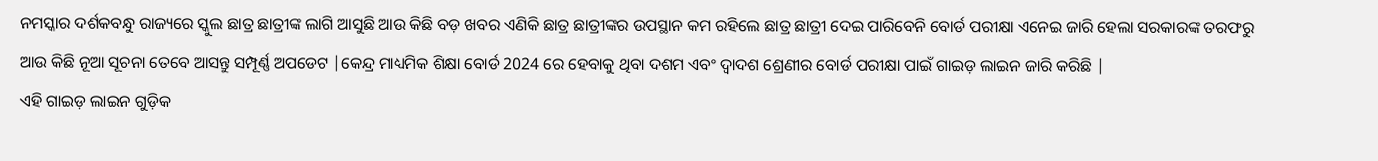ନମସ୍କାର ଦର୍ଶକବନ୍ଧୁ ରାଜ୍ୟରେ ସ୍କୁଲ ଛାତ୍ର ଛାତ୍ରୀଙ୍କ ଲାଗି ଆସୁଛି ଆଉ କିଛି ବଡ଼ ଖବର ଏଣିକି ଛାତ୍ର ଛାତ୍ରୀଙ୍କର ଉପସ୍ଥାନ କମ ରହିଲେ ଛାତ୍ର ଛାତ୍ରୀ ଦେଇ ପାରିବେନି ବୋର୍ଡ ପରୀକ୍ଷା ଏନେଇ ଜାରି ହେଲା ସରକାରଙ୍କ ତରଫରୁ ଆଉ କିଛି ନୂଆ ସୂଚନା ତେବେ ଆସନ୍ତୁ ସମ୍ପୂର୍ଣ୍ଣ ଅପଡେଟ |କେନ୍ଦ୍ର ମାଧ୍ୟମିକ ଶିକ୍ଷା ବୋର୍ଡ 2024 ରେ ହେବାକୁ ଥିବା ଦଶମ ଏବଂ ଦ୍ୱାଦଶ ଶ୍ରେଣୀର ବୋର୍ଡ ପରୀକ୍ଷା ପାଇଁ ଗାଇଡ଼ ଲାଇନ ଜାରି କରିଛି |
ଏହି ଗାଇଡ଼ ଲାଇନ ଗୁଡ଼ିକ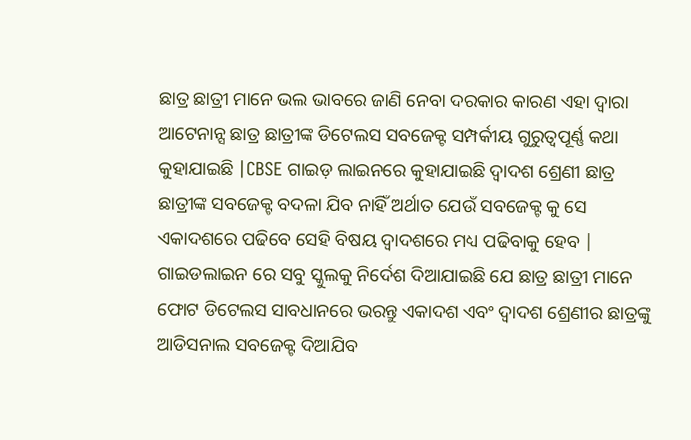ଛାତ୍ର ଛାତ୍ରୀ ମାନେ ଭଲ ଭାବରେ ଜାଣି ନେବା ଦରକାର କାରଣ ଏହା ଦ୍ୱାରା ଆଟେନାନ୍ସ ଛାତ୍ର ଛାତ୍ରୀଙ୍କ ଡିଟେଲସ ସବଜେକ୍ଟ ସମ୍ପର୍କୀୟ ଗୁରୁତ୍ୱପୂର୍ଣ୍ଣ କଥା କୁହାଯାଇଛି |CBSE ଗାଇଡ଼ ଲାଇନରେ କୁହାଯାଇଛି ଦ୍ୱାଦଶ ଶ୍ରେଣୀ ଛାତ୍ର ଛାତ୍ରୀଙ୍କ ସବଜେକ୍ଟ ବଦଳା ଯିବ ନାହିଁ ଅର୍ଥାତ ଯେଉଁ ସବଜେକ୍ଟ କୁ ସେ ଏକାଦଶରେ ପଢିବେ ସେହି ବିଷୟ ଦ୍ୱାଦଶରେ ମଧ୍ୟ ପଢିବାକୁ ହେବ |
ଗାଇଡଲାଇନ ରେ ସବୁ ସ୍କୁଲକୁ ନିର୍ଦେଶ ଦିଆଯାଇଛି ଯେ ଛାତ୍ର ଛାତ୍ରୀ ମାନେ ଫୋଟ ଡିଟେଲସ ସାବଧାନରେ ଭରନ୍ତୁ ଏକାଦଶ ଏବଂ ଦ୍ୱାଦଶ ଶ୍ରେଣୀର ଛାତ୍ରଙ୍କୁ ଆଡିସନାଲ ସବଜେକ୍ଟ ଦିଆଯିବ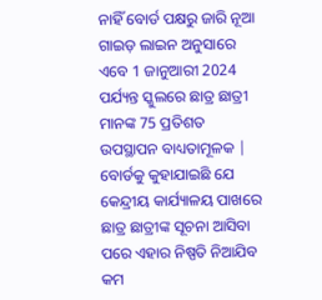ନାହିଁ ବୋର୍ଡ ପକ୍ଷରୁ ଜାରି ନୂଆ ଗାଇଡ଼ ଲାଇନ ଅନୁସାରେ ଏବେ 1 ଜାନୁଆରୀ 2024 ପର୍ଯ୍ୟନ୍ତ ସ୍କୁଲରେ ଛାତ୍ର ଛାତ୍ରୀ ମାନଙ୍କ 75 ପ୍ରତିଶତ ଉପସ୍ଥାପନ ବାଧ୍ୟତାମୂଳକ |
ବୋର୍ଡକୁ କୁହାଯାଇଛି ଯେ କେନ୍ଦ୍ରୀୟ କାର୍ଯ୍ୟାଳୟ ପାଖରେ ଛାତ୍ର ଛାତ୍ରୀଙ୍କ ସୂଚନା ଆସିବା ପରେ ଏହାର ନିଷ୍ପତି ନିଆଯିବ କମ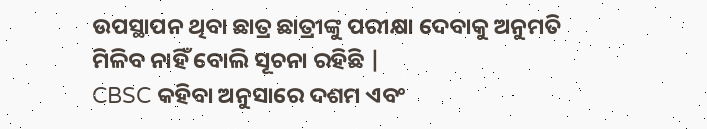ଉପସ୍ଥାପନ ଥିବା ଛାତ୍ର ଛାତ୍ରୀଙ୍କୁ ପରୀକ୍ଷା ଦେବାକୁ ଅନୁମତି ମିଳିବ ନାହିଁ ବୋଲି ସୂଚନା ରହିଛି |
CBSC କହିବା ଅନୁସାରେ ଦଶମ ଏବଂ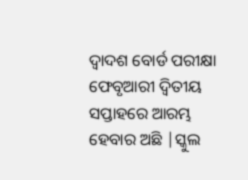ଦ୍ୱାଦଶ ବୋର୍ଡ ପରୀକ୍ଷା ଫେବୃଆରୀ ଦ୍ୱିତୀୟ ସପ୍ତାହରେ ଆରମ୍ଭ ହେବାର ଅଛି |ସ୍କୁଲ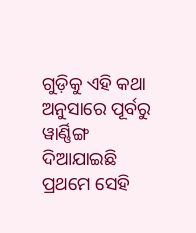ଗୁଡ଼ିକୁ ଏହି କଥା ଅନୁସାରେ ପୂର୍ବରୁ ୱାର୍ଣ୍ଣିଙ୍ଗ ଦିଆଯାଇଛି ପ୍ରଥମେ ସେହି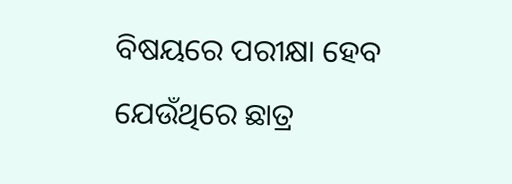ବିଷୟରେ ପରୀକ୍ଷା ହେବ ଯେଉଁଥିରେ ଛାତ୍ର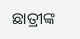ଛାତ୍ରୀଙ୍କ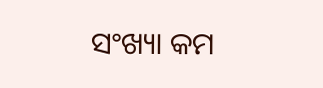ସଂଖ୍ୟା କମ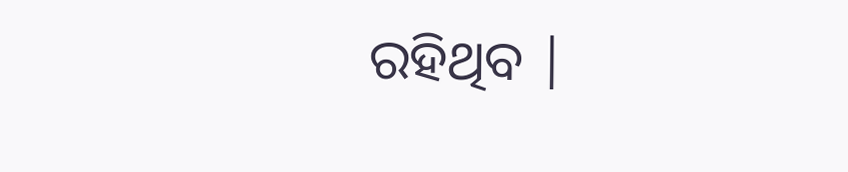ରହିଥିବ |